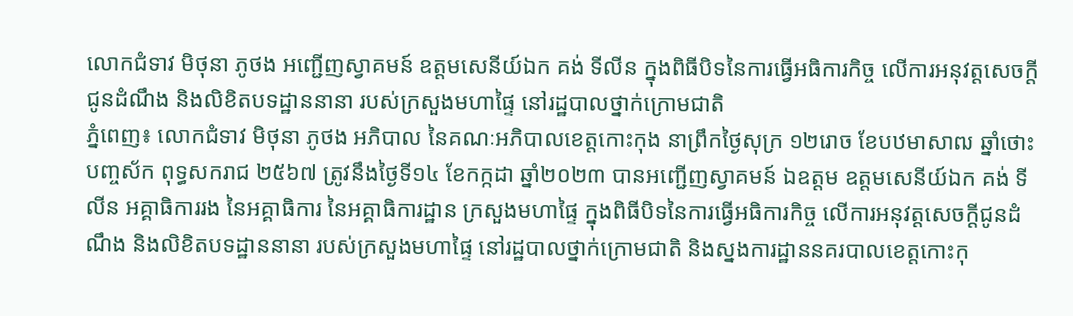លោកជំទាវ មិថុនា ភូថង អញ្ជើញស្វាគមន៍ ឧត្តមសេនីយ៍ឯក គង់ ទីលីន ក្នុងពិធីបិទនៃការធ្វើអធិការកិច្ច លើការអនុវត្តសេចក្តីជូនដំណឹង និងលិខិតបទដ្ឋាននានា របស់ក្រសួងមហាផ្ទៃ នៅរដ្ឋបាលថ្នាក់ក្រោមជាតិ
ភ្នំពេញ៖ លោកជំទាវ មិថុនា ភូថង អភិបាល នៃគណៈអភិបាលខេត្តកោះកុង នាព្រឹកថ្ងៃសុក្រ ១២រោច ខែបឋមាសាឍ ឆ្នាំថោះ បញ្ចស័ក ពុទ្ធសករាជ ២៥៦៧ ត្រូវនឹងថ្ងៃទី១៤ ខែកក្កដា ឆ្នាំ២០២៣ បានអញ្ជើញស្វាគមន៍ ឯឧត្តម ឧត្តមសេនីយ៍ឯក គង់ ទីលីន អគ្គាធិការរង នៃអគ្គាធិការ នៃអគ្គាធិការដ្ឋាន ក្រសួងមហាផ្ទៃ ក្នុងពិធីបិទនៃការធ្វើអធិការកិច្ច លើការអនុវត្តសេចក្តីជូនដំណឹង និងលិខិតបទដ្ឋាននានា របស់ក្រសួងមហាផ្ទៃ នៅរដ្ឋបាលថ្នាក់ក្រោមជាតិ និងស្នងការដ្ឋាននគរបាលខេត្តកោះកុ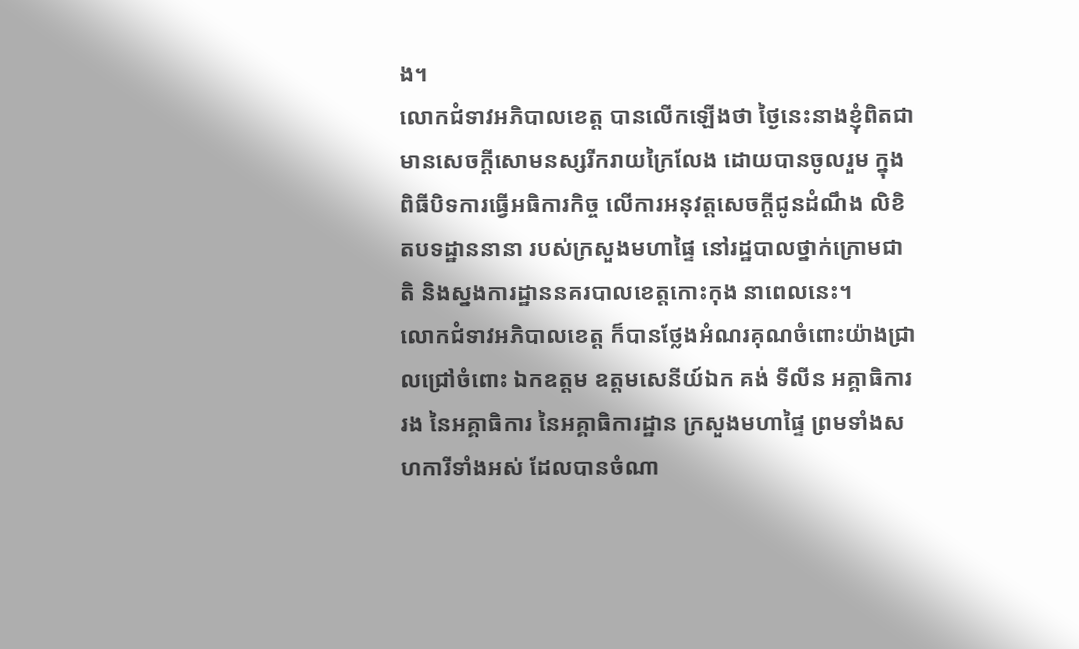ង។
លោកជំទាវអភិបាលខេត្ត បានលើកឡើងថា ថ្ងៃនេះនាងខ្ញុំពិតជាមានសេចក្តីសោមនស្សរីករាយក្រៃលែង ដោយបានចូលរួម ក្នុងពិធីបិទការធ្វើអធិការកិច្ច លើការអនុវត្តសេចក្តីជូនដំណឹង លិខិតបទដ្ឋាននានា របស់ក្រសួងមហាផ្ទៃ នៅរដ្ឋបាលថ្នាក់ក្រោមជាតិ និងស្នងការដ្ឋាននគរបាលខេត្តកោះកុង នាពេលនេះ។
លោកជំទាវអភិបាលខេត្ត ក៏បានថ្លែងអំណរគុណចំពោះយ៉ាងជ្រាលជ្រៅចំពោះ ឯកឧត្តម ឧត្តមសេនីយ៍ឯក គង់ ទីលីន អគ្គាធិការរង នៃអគ្គាធិការ នៃអគ្គាធិការដ្ឋាន ក្រសួងមហាផ្ទៃ ព្រមទាំងសហការីទាំងអស់ ដែលបានចំណា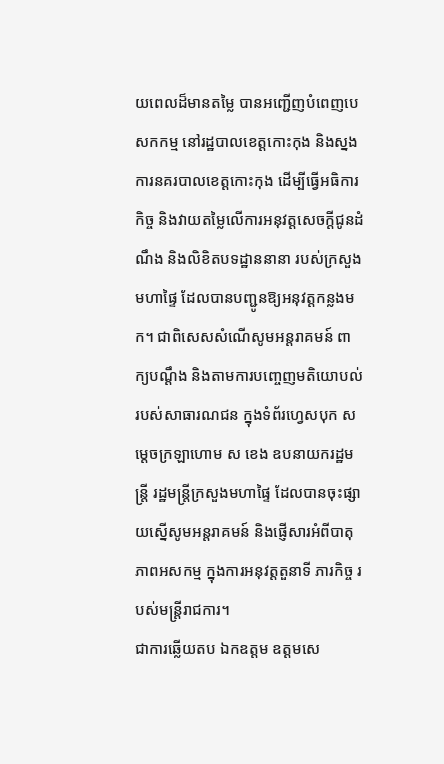យពេលដ៏មានតម្លៃ បានអញ្ជើញបំពេញបេសកកម្ម នៅរដ្ឋបាលខេត្តកោះកុង និងស្នងការនគរបាលខេត្តកោះកុង ដើម្បីធ្វើអធិការកិច្ច និងវាយតម្លៃលើការអនុវត្តសេចក្តីជូនដំណឹង និងលិខិតបទដ្ឋាននានា របស់ក្រសួងមហាផ្ទៃ ដែលបានបញ្ជូនឱ្យអនុវត្តកន្លងមក។ ជាពិសេសសំណើសូមអន្តរាគមន៍ ពាក្យបណ្តឹង និងតាមការបញ្ចេញមតិយោបល់របស់សាធារណជន ក្នុងទំព័រហ្វេសបុក សម្តេចក្រឡាហោម ស ខេង ឧបនាយករដ្ឋមន្ត្រី រដ្ឋមន្ត្រីក្រសួងមហាផ្ទៃ ដែលបានចុះផ្សាយស្នើសូមអន្តរាគមន៍ និងផ្ញើសារអំពីបាតុភាពអសកម្ម ក្នុងការអនុវត្តតួនាទី ភារកិច្ច របស់មន្ត្រីរាជការ។
ជាការឆ្លើយតប ឯកឧត្តម ឧត្តមសេ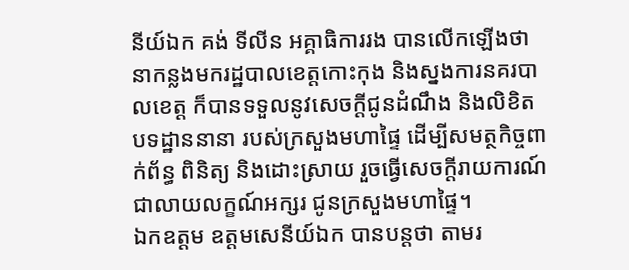នីយ៍ឯក គង់ ទីលីន អគ្គាធិការរង បានលើកឡើងថា នាកន្លងមករដ្ឋបាលខេត្តកោះកុង និងស្នងការនគរបាលខេត្ត ក៏បានទទួលនូវសេចក្តីជូនដំណឹង និងលិខិតបទដ្ឋាននានា របស់ក្រសួងមហាផ្ទៃ ដើម្បីសមត្ថកិច្ចពាក់ព័ន្ធ ពិនិត្យ និងដោះស្រាយ រួចធ្វើសេចក្តីរាយការណ៍ ជាលាយលក្ខណ៍អក្សរ ជូនក្រសួងមហាផ្ទៃ។
ឯកឧត្តម ឧត្តមសេនីយ៍ឯក បានបន្តថា តាមរ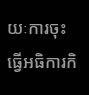យៈការចុះធ្វើអធិការកិ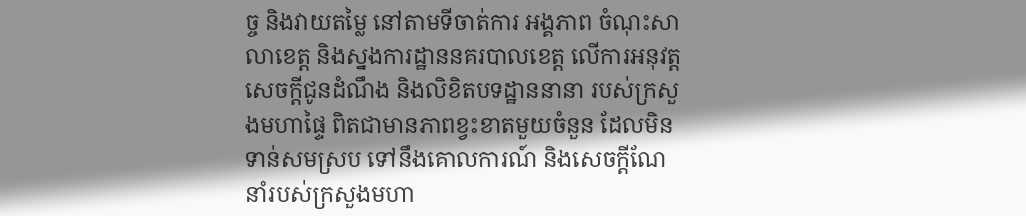ច្ច និងវាយតម្លៃ នៅតាមទីចាត់ការ អង្គភាព ចំណុះសាលាខេត្ត និងស្នងការដ្ឋាននគរបាលខេត្ត លើការអនុវត្ត សេចក្តីជូនដំណឹង និងលិខិតបទដ្ឋាននានា របស់ក្រសួងមហាផ្ទៃ ពិតជាមានភាពខ្វះខាតមួយចំនួន ដែលមិនទាន់សមស្រប ទៅនឹងគោលការណ៍ និងសេចក្តីណែនាំរបស់ក្រសួងមហា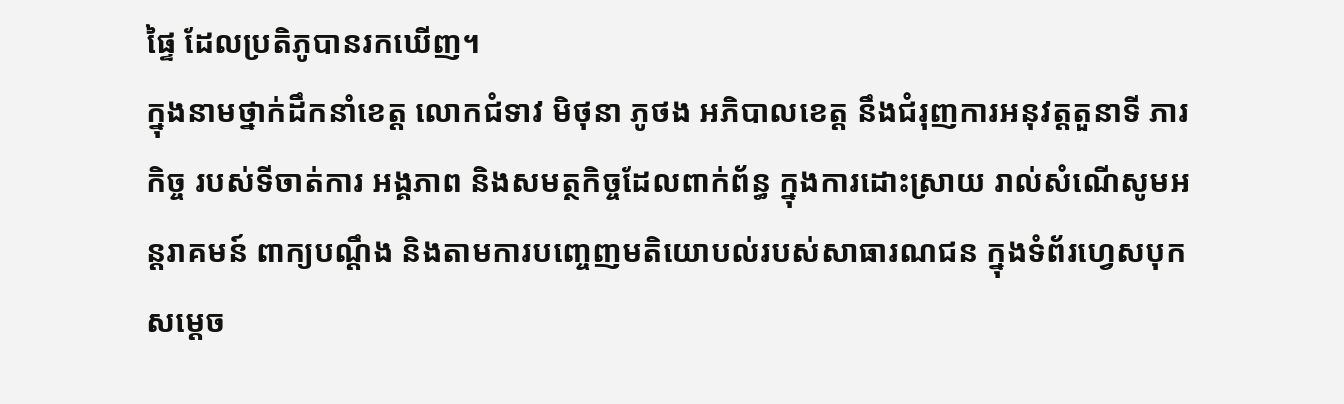ផ្ទៃ ដែលប្រតិភូបានរកឃើញ។
ក្នុងនាមថ្នាក់ដឹកនាំខេត្ត លោកជំទាវ មិថុនា ភូថង អភិបាលខេត្ត នឹងជំរុញការអនុវត្តតួនាទី ភារកិច្ច របស់ទីចាត់ការ អង្គភាព និងសមត្ថកិច្ចដែលពាក់ព័ន្ធ ក្នុងការដោះស្រាយ រាល់សំណើសូមអន្តរាគមន៍ ពាក្យបណ្តឹង និងតាមការបញ្ចេញមតិយោបល់របស់សាធារណជន ក្នុងទំព័រហ្វេសបុក សម្តេច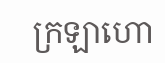ក្រឡាហោ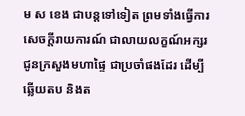ម ស ខេង ជាបន្តទៅទៀត ព្រមទាំងធ្វើការសេចក្តីរាយការណ៍ ជាលាយលក្ខណ៍អក្សរ ជូនក្រសួងមហាផ្ទៃ ជាប្រចាំផងដែរ ដើម្បីឆ្លើយតប និងត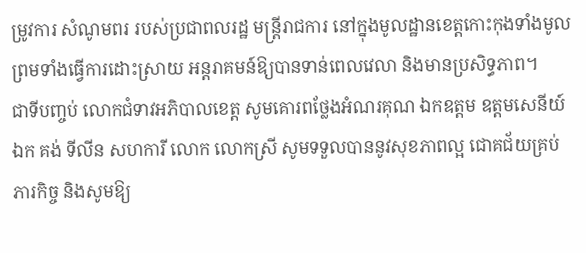ម្រូវការ សំណូមពរ របស់ប្រជាពលរដ្ឋ មន្ត្រីរាជការ នៅក្នុងមូលដ្ឋានខេត្តកោះកុងទាំងមូល ព្រមទាំងធ្វើការដោះស្រាយ អន្តរាគមន៍ឱ្យបានទាន់ពេលវេលា និងមានប្រសិទ្ធភាព។
ជាទីបញ្ចប់ លោកជំទាវអភិបាលខេត្ត សូមគោរពថ្លែងអំណរគុណ ឯកឧត្តម ឧត្តមសេនីយ៍ឯក គង់ ទីលីន សហការី លោក លោកស្រី សូមទទួលបាននូវសុខភាពល្អ ជោគជ័យគ្រប់ភារកិច្ច និងសូមឱ្យ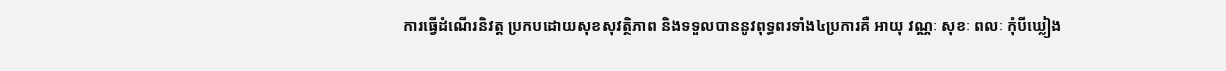ការធ្វើដំណើរនិវត្ត ប្រកបដោយសុខសុវត្ថិភាព និងទទួលបាននូវពុទ្ធពរទាំង៤ប្រការគឺ អាយុ វណ្ណៈ សុខៈ ពលៈ កុំបីឃ្លៀង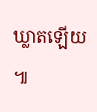ឃ្លាតឡើយ ៕